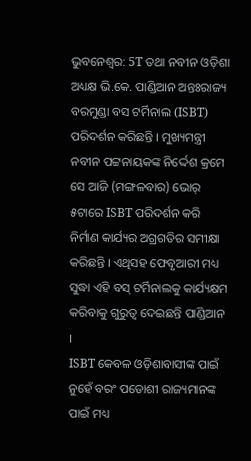ଭୁବନେଶ୍ୱର: 5T ତଥା ନବୀନ ଓଡ଼ିଶା ଅଧ୍ୟକ୍ଷ ଭି.କେ. ପାଣ୍ଡିଆନ ଅନ୍ତଃରାଜ୍ୟ ବରମୁଣ୍ଡା ବସ ଟର୍ମିନାଲ (ISBT) ପରିଦର୍ଶନ କରିଛନ୍ତି । ମୁଖ୍ୟମନ୍ତ୍ରୀ ନବୀନ ପଟ୍ଟନାୟକଙ୍କ ନିର୍ଦ୍ଦେଶ କ୍ରମେ ସେ ଆଜି (ମଙ୍ଗଳବାର) ଭୋର୍ ୫ଟାରେ ISBT ପରିଦର୍ଶନ କରି ନିର୍ମାଣ କାର୍ଯ୍ୟର ଅଗ୍ରଗତିର ସମୀକ୍ଷା କରିଛନ୍ତି । ଏଥିସହ ଫେବୃଆରୀ ମଧ୍ୟ ସୁଦ୍ଧା ଏହି ବସ୍ ଟର୍ମିନାଲକୁ କାର୍ଯ୍ୟକ୍ଷମ କରିବାକୁ ଗୁରୁତ୍ବ ଦେଇଛନ୍ତି ପାଣ୍ଡିଆନ ।
ISBT କେବଳ ଓଡ଼ିଶାବାସୀଙ୍କ ପାଇଁ ନୁହେଁ ବରଂ ପଡୋଶୀ ରାଜ୍ୟମାନଙ୍କ ପାଇଁ ମଧ୍ୟ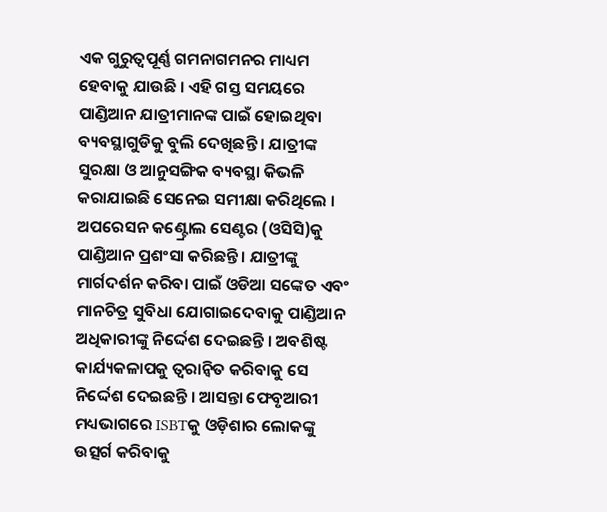ଏକ ଗୁରୁତ୍ୱପୂର୍ଣ୍ଣ ଗମନାଗମନର ମାଧ୍ୟମ ହେବାକୁ ଯାଉଛି । ଏହି ଗସ୍ତ ସମୟରେ ପାଣ୍ଡିଆନ ଯାତ୍ରୀମାନଙ୍କ ପାଇଁ ହୋଇଥିବା ବ୍ୟବସ୍ଥାଗୁଡିକୁ ବୁଲି ଦେଖିଛନ୍ତି । ଯାତ୍ରୀଙ୍କ ସୁରକ୍ଷା ଓ ଆନୁସଙ୍ଗିକ ବ୍ୟବସ୍ଥା କିଭଳି କରାଯାଇଛି ସେନେଇ ସମୀକ୍ଷା କରିଥିଲେ । ଅପରେସନ କଣ୍ଟ୍ରୋଲ ସେଣ୍ଟର (ଓସିସି)କୁ ପାଣ୍ଡିଆନ ପ୍ରଶଂସା କରିଛନ୍ତି । ଯାତ୍ରୀଙ୍କୁ ମାର୍ଗଦର୍ଶନ କରିବା ପାଇଁ ଓଡିଆ ସଙ୍କେତ ଏବଂ ମାନଚିତ୍ର ସୁବିଧା ଯୋଗାଇଦେବାକୁ ପାଣ୍ଡିଆନ ଅଧିକାରୀଙ୍କୁ ନିର୍ଦ୍ଦେଶ ଦେଇଛନ୍ତି । ଅବଶିଷ୍ଟ କାର୍ଯ୍ୟକଳାପକୁ ତ୍ୱରାନ୍ୱିତ କରିବାକୁ ସେ ନିର୍ଦ୍ଦେଶ ଦେଇଛନ୍ତି । ଆସନ୍ତା ଫେବୃଆରୀ ମଧ୍ୟଭାଗରେ ISBTକୁ ଓଡ଼ିଶାର ଲୋକଙ୍କୁ ଉତ୍ସର୍ଗ କରିବାକୁ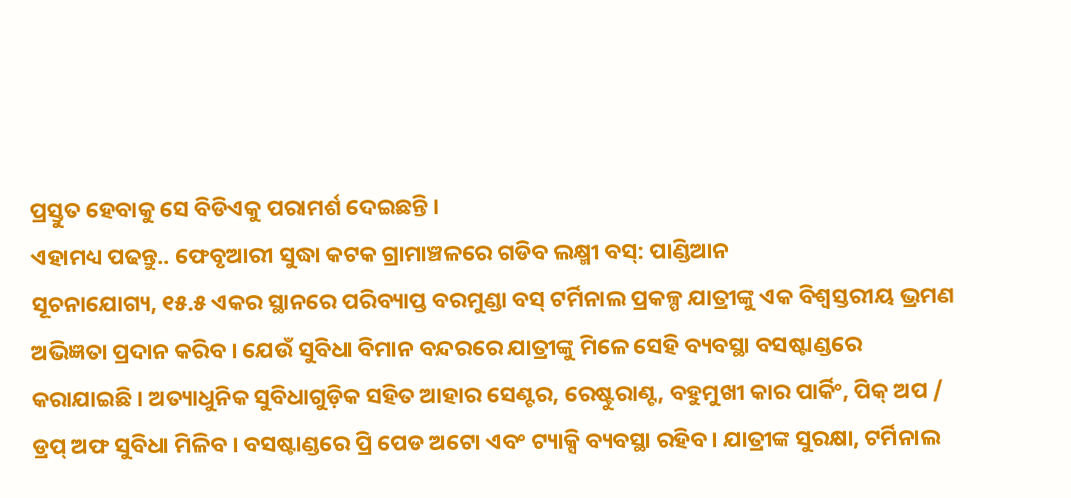ପ୍ରସ୍ତୁତ ହେବାକୁ ସେ ବିଡିଏକୁ ପରାମର୍ଶ ଦେଇଛନ୍ତି ।
ଏହାମଧ୍ୟ ପଢନ୍ତୁ.. ଫେବୃଆରୀ ସୁଦ୍ଧା କଟକ ଗ୍ରାମାଞ୍ଚଳରେ ଗଡିବ ଲକ୍ଷ୍ମୀ ବସ୍: ପାଣ୍ଡିଆନ
ସୂଚନାଯୋଗ୍ୟ, ୧୫.୫ ଏକର ସ୍ଥାନରେ ପରିବ୍ୟାପ୍ତ ବରମୁଣ୍ଡା ବସ୍ ଟର୍ମିନାଲ ପ୍ରକଳ୍ପ ଯାତ୍ରୀଙ୍କୁ ଏକ ବିଶ୍ୱସ୍ତରୀୟ ଭ୍ରମଣ ଅଭିଜ୍ଞତା ପ୍ରଦାନ କରିବ । ଯେଉଁ ସୁବିଧା ବିମାନ ବନ୍ଦରରେ ଯାତ୍ରୀଙ୍କୁ ମିଳେ ସେହି ବ୍ୟବସ୍ଥା ବସଷ୍ଟାଣ୍ଡରେ କରାଯାଇଛି । ଅତ୍ୟାଧୁନିକ ସୁବିଧାଗୁଡ଼ିକ ସହିତ ଆହାର ସେଣ୍ଟର, ରେଷ୍ଟୁରାଣ୍ଟ, ବହୁମୁଖୀ କାର ପାର୍କିଂ, ପିକ୍ ଅପ / ଡ୍ରପ୍ ଅଫ ସୁବିଧା ମିଳିବ । ବସଷ୍ଟାଣ୍ଡରେ ପ୍ରି ପେଡ ଅଟୋ ଏବଂ ଟ୍ୟାକ୍ସି ବ୍ୟବସ୍ଥା ରହିବ । ଯାତ୍ରୀଙ୍କ ସୁରକ୍ଷା, ଟର୍ମିନାଲ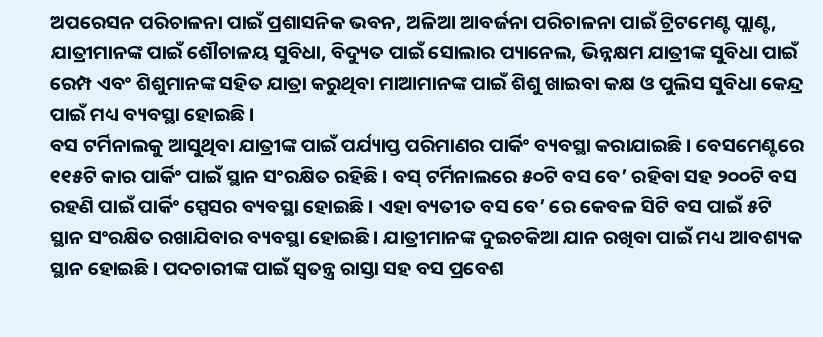ଅପରେସନ ପରିଚାଳନା ପାଇଁ ପ୍ରଶାସନିକ ଭବନ, ଅଳିଆ ଆବର୍ଜନା ପରିଚାଳନା ପାଇଁ ଟ୍ରିଟମେଣ୍ଟ ପ୍ଲାଣ୍ଟ, ଯାତ୍ରୀମାନଙ୍କ ପାଇଁ ଶୌଚାଳୟ ସୁବିଧା, ବିଦ୍ୟୁତ ପାଇଁ ସୋଲାର ପ୍ୟାନେଲ, ଭିନ୍ନକ୍ଷମ ଯାତ୍ରୀଙ୍କ ସୁବିଧା ପାଇଁ ରେମ୍ପ ଏବଂ ଶିଶୁମାନଙ୍କ ସହିତ ଯାତ୍ରା କରୁଥିବା ମାଆମାନଙ୍କ ପାଇଁ ଶିଶୁ ଖାଇବା କକ୍ଷ ଓ ପୁଲିସ ସୁବିଧା କେନ୍ଦ୍ର ପାଇଁ ମଧ୍ୟ ବ୍ୟବସ୍ଥା ହୋଇଛି ।
ବସ ଟର୍ମିନାଲକୁ ଆସୁଥିବା ଯାତ୍ରୀଙ୍କ ପାଇଁ ପର୍ଯ୍ୟାପ୍ତ ପରିମାଣର ପାର୍କିଂ ବ୍ୟବସ୍ଥା କରାଯାଇଛି । ବେସମେଣ୍ଟରେ ୧୧୫ଟି କାର ପାର୍କିଂ ପାଇଁ ସ୍ଥାନ ସଂରକ୍ଷିତ ରହିଛି । ବସ୍ ଟର୍ମିନାଲରେ ୫୦ଟି ବସ ବେ’ ରହିବା ସହ ୨୦୦ଟି ବସ ରହଣି ପାଇଁ ପାର୍କିଂ ସ୍ପେସର ବ୍ୟବସ୍ଥା ହୋଇଛି । ଏହା ବ୍ୟତୀତ ବସ ବେ’ ରେ କେବଳ ସିଟି ବସ ପାଇଁ ୫ଟି ସ୍ଥାନ ସଂରକ୍ଷିତ ରଖାଯିବାର ବ୍ୟବସ୍ଥା ହୋଇଛି । ଯାତ୍ରୀମାନଙ୍କ ଦୁଇଚକିଆ ଯାନ ରଖିବା ପାଇଁ ମଧ୍ୟ ଆବଶ୍ୟକ ସ୍ଥାନ ହୋଇଛି । ପଦଚାରୀଙ୍କ ପାଇଁ ସ୍ୱତନ୍ତ୍ର ରାସ୍ତା ସହ ବସ ପ୍ରବେଶ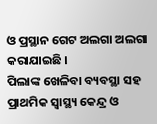ଓ ପ୍ରସ୍ଥାନ ଗେଟ ଅଲଗା ଅଲଗା କରାଯାଇଛି ।
ପିଲାଙ୍କ ଖେଳିବା ବ୍ୟବସ୍ଥା ସହ ପ୍ରାଥମିକ ସ୍ୱାସ୍ଥ୍ୟ କେନ୍ଦ୍ର ଓ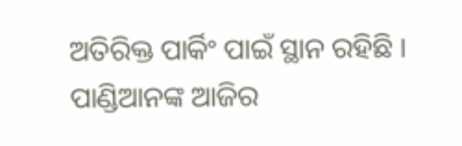ଅତିରିକ୍ତ ପାର୍କିଂ ପାଇଁ ସ୍ଥାନ ରହିଛି । ପାଣ୍ଡିଆନଙ୍କ ଆଜିର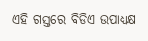ଏହି ଗସ୍ତରେ ବିଡିଏ ଉପାଧ୍ୟକ୍ଷ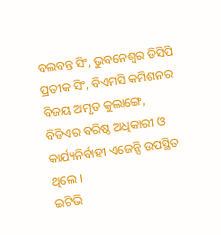ବଲବନ୍ତ ସିଂ, ଭୁବନେଶ୍ୱର ଡିସିପି ପ୍ରତୀକ ସିଂ, ବିଏମସି କମିଶନର ବିଜୟ ଅମୃତ କୁଲାଙ୍ଗେ, ବିଡିଏର ବରିଷ୍ଠ ଅଧିକାରୀ ଓ କାର୍ଯ୍ୟନିର୍ବାହୀ ଏଜେନ୍ସି ଉପସ୍ଥିତ ଥିଲେ ।
ଇଟିଭି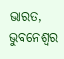ଭାରତ, ଭୁବନେଶ୍ବର